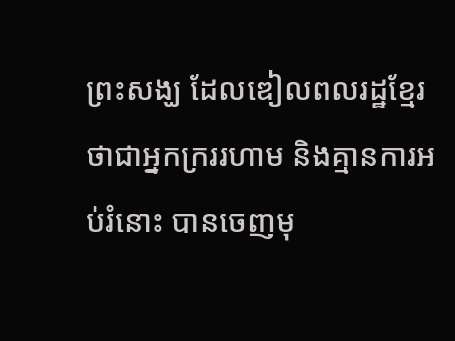ព្រះសង្ឃ ដែលឌៀលពលរដ្ឋខ្មែរថាជាអ្នកក្រររហាម និងគ្មានការអប់រំនោះ បានចេញមុ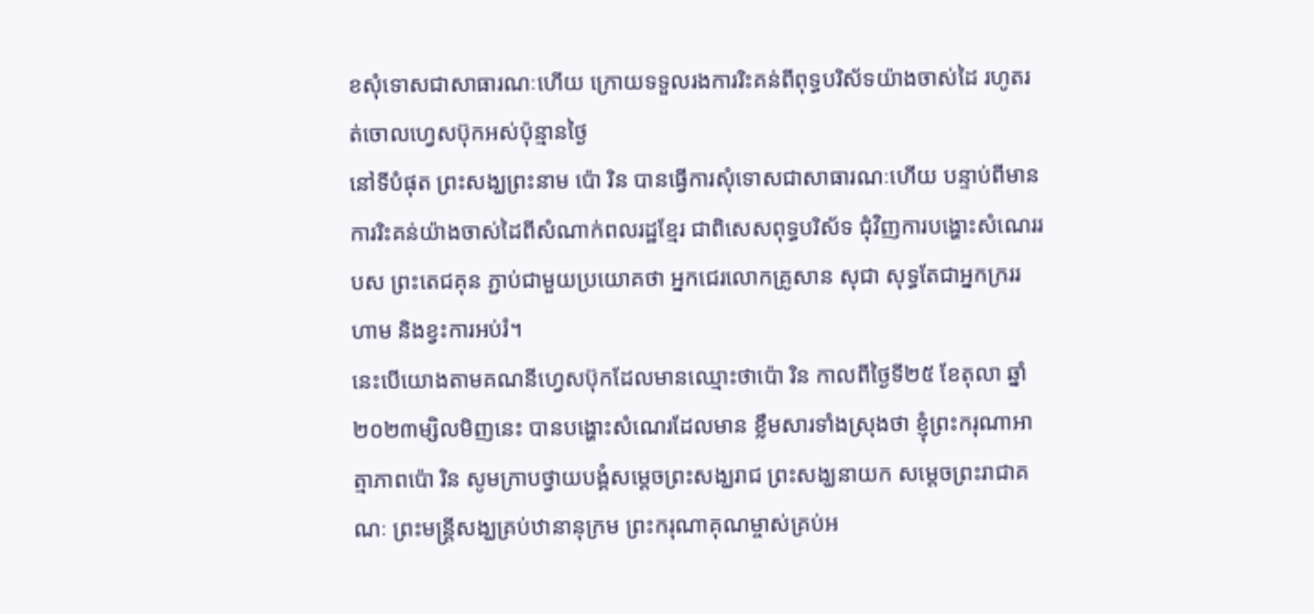ខសុំទោសជាសាធារណៈហើយ ក្រោយទទួលរងការរិះគន់ពីពុទ្ធបរិស័ទយ៉ាងចាស់ដៃ រហូតរត់ចោលហ្វេសប៊ុកអស់ប៉ុន្មានថ្ងៃ
នៅទីបំផុត ព្រះសង្ឃព្រះនាម ប៉ោ រិន បានធ្វើការសុំទោសជាសាធារណៈហើយ បន្ទាប់ពីមានការរិះគន់យ៉ាងចាស់ដៃពីសំណាក់ពលរដ្ឋខ្មែរ ជាពិសេសពុទ្ធបរិស័ទ ជុំវិញការបង្ហោះសំណេររបស ព្រះតេជគុន ភ្ជាប់ជាមួយប្រយោគថា អ្នកជេរលោកគ្រូសាន សុជា សុទ្ធតែជាអ្នកក្រររហាម និងខ្វះការអប់រំ។
នេះបើយោងតាមគណនីហ្វេសប៊ុកដែលមានឈ្មោះថាប៉ោ រិន កាលពីថ្ងៃទី២៥ ខែតុលា ឆ្នាំ២០២៣ម្សិលមិញនេះ បានបង្ហោះសំណេរដែលមាន ខ្លឹមសារទាំងស្រុងថា ខ្ញុំព្រះករុណាអាត្មាភាពប៉ោ រិន សូមក្រាបថ្វាយបង្គំសម្ដេចព្រះសង្ឃរាជ ព្រះសង្ឃនាយក សម្តេចព្រះរាជាគណៈ ព្រះមន្ត្រីសង្ឃគ្រប់ឋានានុក្រម ព្រះករុណាគុណម្ចាស់គ្រប់អ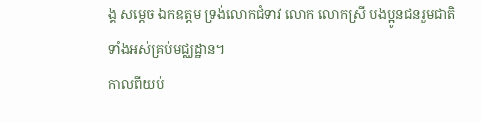ង្គ សម្តេច ឯកឧត្តម ទ្រង់លោកជំទាវ លោក លោកស្រី បងប្អូនជនរួមជាតិទាំងអស់គ្រប់មជ្ឈដ្ឋាន។
កាលពីយប់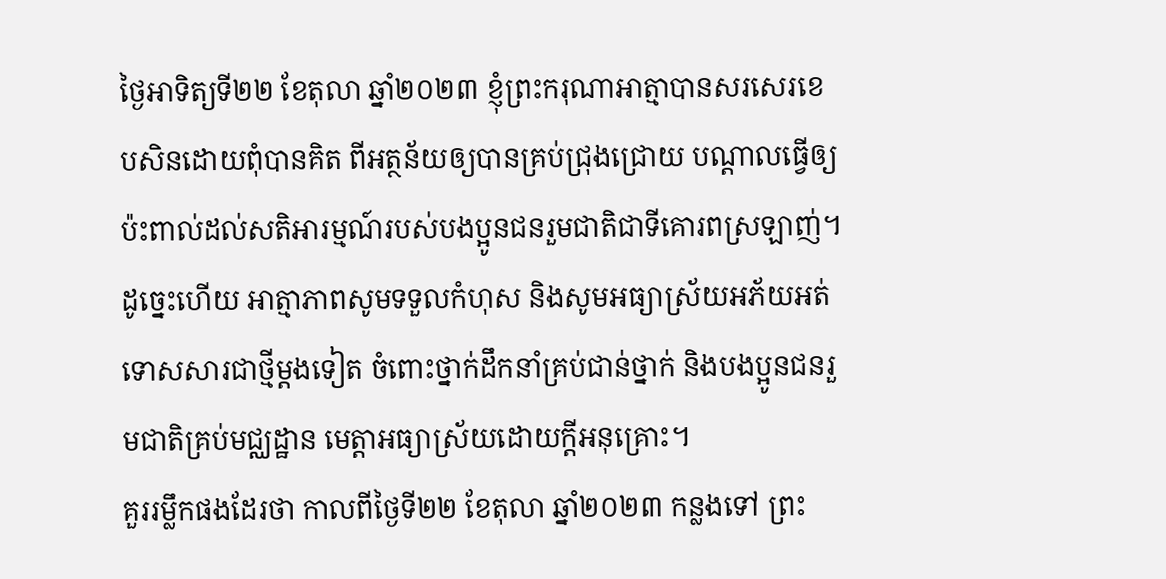ថ្ងៃអាទិត្យទី២២ ខែតុលា ឆ្នាំ២០២៣ ខ្ញុំព្រះករុណាអាត្មាបានសរសេរខេបសិនដោយពុំបានគិត ពីអត្ថន័យឲ្យបានគ្រប់ជ្រុងជ្រោយ បណ្តាលធ្វើឲ្យប៉ះពាល់ដល់សតិអារម្មណ៍របស់បងប្អូនជនរួមជាតិជាទីគោរពស្រឡាញ់។
ដូច្នេះហើយ អាត្មាភាពសូមទទួលកំហុស និងសូមអធ្យាស្រ័យអភ័យអត់ទោសសារជាថ្មីម្តងទៀត ចំពោះថ្នាក់ដឹកនាំគ្រប់ជាន់ថ្នាក់ និងបងប្អូនជនរួមជាតិគ្រប់មជ្ឈដ្ឋាន មេត្តាអធ្យាស្រ័យដោយក្ដីអនុគ្រោះ។
គួររម្លឹកផងដែរថា កាលពីថ្ងៃទី២២ ខែតុលា ឆ្នាំ២០២៣ កន្លងទៅ ព្រះ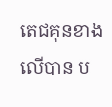តេជគុនខាងលើបាន ប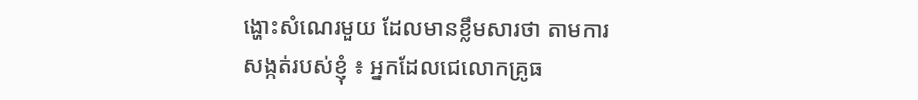ង្ហោះសំណេរមួយ ដែលមានខ្លឹមសារថា តាមការ សង្កត់របស់ខ្ញុំ ៖ អ្នកដែលជេលោកគ្រូធ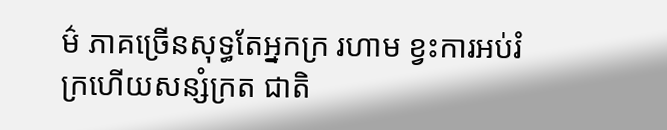ម៌ ភាគច្រើនសុទ្ធតែអ្នកក្រ រហាម ខ្វះការអប់រំ ក្រហើយសន្សំក្រត ជាតិ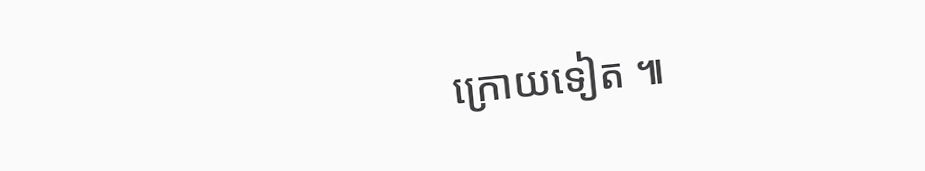ក្រោយទៀត ៕